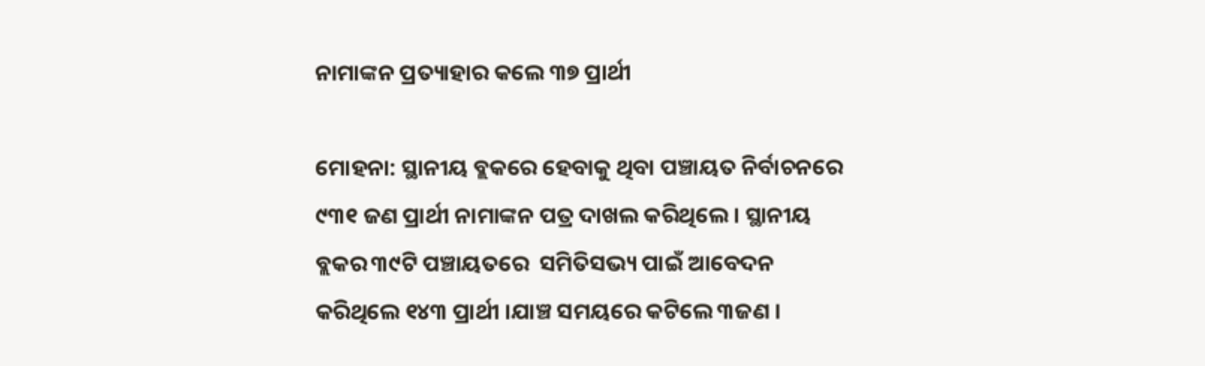ନାମାଙ୍କନ ପ୍ରତ୍ୟାହାର କଲେ ୩୭ ପ୍ରାର୍ଥୀ

ମୋହନା: ସ୍ଥାନୀୟ ବ୍ଲକରେ ହେବାକୁ ଥିବା ପଞ୍ଚାୟତ ନିର୍ବାଚନରେ  ୯୩୧ ଜଣ ପ୍ରାର୍ଥୀ ନାମାଙ୍କନ ପତ୍ର ଦାଖଲ କରିଥିଲେ । ସ୍ଥାନୀୟ ବ୍ଲକର ୩୯ଟି ପଞ୍ଚାୟତରେ  ସମିତିସଭ୍ୟ ପାଇଁ ଆବେଦନ କରିଥିଲେ ୧୪୩ ପ୍ରାର୍ଥୀ ।ଯାଞ୍ଚ ସମୟରେ କଟିଲେ ୩ଜଣ ।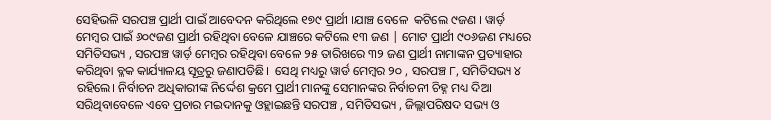ସେହିଭଳି ସରପଞ୍ଚ ପ୍ରାର୍ଥୀ ପାଇଁ ଆବେଦନ କରିଥିଲେ ୧୭୯ ପ୍ରାର୍ଥୀ ।ଯାଞ୍ଚ ବେଳେ  କଟିଲେ ୯ଜଣ । ୱାର୍ଡ଼ ମେମ୍ବର ପାଇଁ ୬୦୯ଜଣ ପ୍ରାର୍ଥୀ ରହିଥିବା ବେଳେ ଯାଞ୍ଚରେ କଟିଲେ ୧୩ ଜଣ | ମୋଟ ପ୍ରାର୍ଥୀ ୯୦୬ଜଣ ମଧ୍ୟରେ ସମିତିସଭ୍ୟ , ସରପଞ୍ଚ ୱାର୍ଡ଼ ମେମ୍ବର ରହିଥିବା ବେଳେ ୨୫ ତାରିଖରେ ୩୨ ଜଣ ପ୍ରାର୍ଥୀ ନାମାଙ୍କନ ପ୍ରତ୍ୟାହାର କରିଥିବା ବ୍ଳକ କାର୍ଯ୍ୟାଳୟ ସୂତ୍ରରୁ ଜଣାପଡିଛି।  ସେଥି ମଧ୍ୟରୁ ୱାର୍ଡ ମେମ୍ବର ୨୦ , ସରପଞ୍ଚ ୮, ସମିତିସଭ୍ୟ ୪ ରହିଲେ। ନିର୍ବାଚନ ଅଧିକାରୀଙ୍କ ନିର୍ଦ୍ଦେଶ କ୍ରମେ ପ୍ରାର୍ଥୀ ମାନଙ୍କୁ ସେମାନଙ୍କର ନିର୍ବାଚନୀ ଚିହ୍ନ ମଧ୍ୟ ଦିଆ ସରିଥିବାବେଳେ ଏବେ ପ୍ରଚାର ମଇଦାନକୁ ଓହ୍ଲାଇଛନ୍ତି ସରପଞ୍ଚ , ସମିତିସଭ୍ୟ , ଜିଲ୍ଲାପରିଷଦ ସଭ୍ୟ ଓ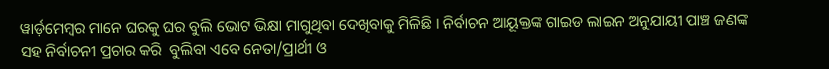ୱାର୍ଡ଼ମେମ୍ବର ମାନେ ଘରକୁ ଘର ବୁଲି ଭୋଟ ଭିକ୍ଷା ମାଗୁଥିବା ଦେଖିବାକୁ ମିଳିଛି । ନିର୍ବାଚନ ଆୟୂକ୍ତଙ୍କ ଗାଇଡ ଲାଇନ ଅନୁଯାୟୀ ପାଞ୍ଚ ଜଣଙ୍କ ସହ ନିର୍ବାଚନୀ ପ୍ରଚାର କରି  ବୁଲିବା ଏବେ ନେତା/ପ୍ରାର୍ଥୀ ଓ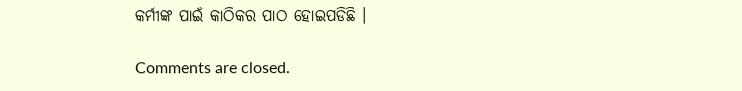କର୍ମୀଙ୍କ ପାଇଁ କାଠିକର ପାଠ ହୋଇପଡିଛି ।

Comments are closed.